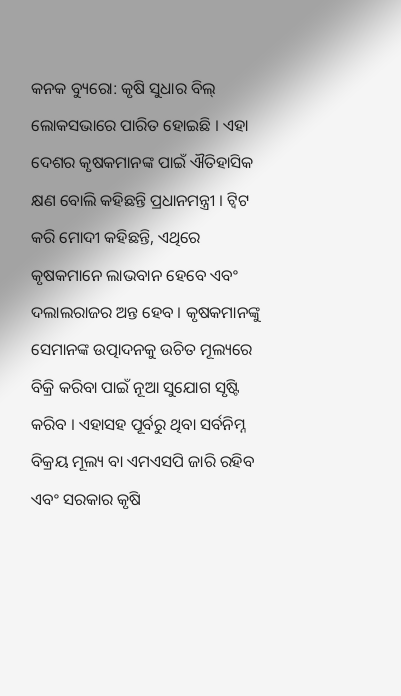କନକ ବ୍ୟୁରୋ: କୃଷି ସୁଧାର ବିଲ୍ ଲୋକସଭାରେ ପାରିତ ହୋଇଛି । ଏହା ଦେଶର କୃଷକମାନଙ୍କ ପାଇଁ ଐତିହାସିକ କ୍ଷଣ ବୋଲି କହିଛନ୍ତି ପ୍ରଧାନମନ୍ତ୍ରୀ । ଟ୍ୱିଟ କରି ମୋଦୀ କହିଛନ୍ତି, ଏଥିରେ କୃଷକମାନେ ଲାଭବାନ ହେବେ ଏବଂ ଦଲାଲରାଜର ଅନ୍ତ ହେବ । କୃଷକମାନଙ୍କୁ ସେମାନଙ୍କ ଉତ୍ପାଦନକୁ ଉଚିତ ମୂଲ୍ୟରେ ବିକ୍ରି କରିବା ପାଇଁ ନୂଆ ସୁଯୋଗ ସୃଷ୍ଟି କରିବ । ଏହାସହ ପୂର୍ବରୁ ଥିବା ସର୍ବନିମ୍ନ ବିକ୍ରୟ ମୂଲ୍ୟ ବା ଏମଏସପି ଜାରି ରହିବ ଏବଂ ସରକାର କୃଷି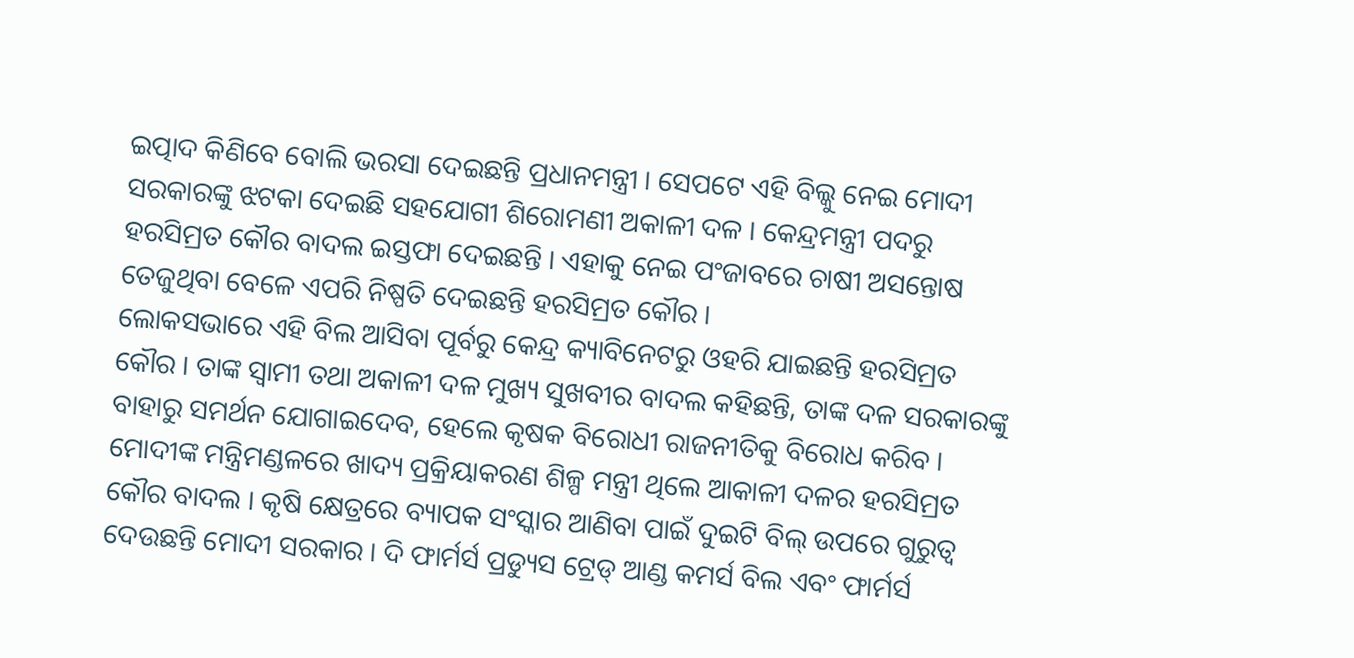ଇତ୍ପାଦ କିଣିବେ ବୋଲି ଭରସା ଦେଇଛନ୍ତି ପ୍ରଧାନମନ୍ତ୍ରୀ । ସେପଟେ ଏହି ବିଲ୍କୁ ନେଇ ମୋଦୀ ସରକାରଙ୍କୁ ଝଟକା ଦେଇଛି ସହଯୋଗୀ ଶିରୋମଣୀ ଅକାଳୀ ଦଳ । କେନ୍ଦ୍ରମନ୍ତ୍ରୀ ପଦରୁ ହରସିମ୍ରତ କୌର ବାଦଲ ଇସ୍ତଫା ଦେଇଛନ୍ତି । ଏହାକୁ ନେଇ ପଂଜାବରେ ଚାଷୀ ଅସନ୍ତୋଷ ତେଜୁଥିବା ବେଳେ ଏପରି ନିଷ୍ପତି ଦେଇଛନ୍ତି ହରସିମ୍ରତ କୌର ।
ଲୋକସଭାରେ ଏହି ବିଲ ଆସିବା ପୂର୍ବରୁ କେନ୍ଦ୍ର କ୍ୟାବିନେଟରୁ ଓହରି ଯାଇଛନ୍ତି ହରସିମ୍ରତ କୌର । ତାଙ୍କ ସ୍ୱାମୀ ତଥା ଅକାଳୀ ଦଳ ମୁଖ୍ୟ ସୁଖବୀର ବାଦଲ କହିଛନ୍ତି, ତାଙ୍କ ଦଳ ସରକାରଙ୍କୁ ବାହାରୁ ସମର୍ଥନ ଯୋଗାଇଦେବ, ହେଲେ କୃଷକ ବିରୋଧୀ ରାଜନୀତିକୁ ବିରୋଧ କରିବ । ମୋଦୀଙ୍କ ମନ୍ତ୍ରିମଣ୍ଡଳରେ ଖାଦ୍ୟ ପ୍ରକ୍ରିୟାକରଣ ଶିଳ୍ପ ମନ୍ତ୍ରୀ ଥିଲେ ଆକାଳୀ ଦଳର ହରସିମ୍ରତ କୌର ବାଦଲ । କୃଷି କ୍ଷେତ୍ରରେ ବ୍ୟାପକ ସଂସ୍କାର ଆଣିବା ପାଇଁ ଦୁଇଟି ବିଲ୍ ଉପରେ ଗୁରୁତ୍ୱ ଦେଉଛନ୍ତି ମୋଦୀ ସରକାର । ଦି ଫାର୍ମର୍ସ ପ୍ରଡ୍ୟୁସ ଟ୍ରେଡ୍ ଆଣ୍ଡ କମର୍ସ ବିଲ ଏବଂ ଫାର୍ମର୍ସ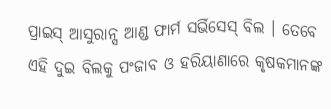ପ୍ରାଇସ୍ ଆସୁରାନ୍ସ ଆଣ୍ଡ ଫାର୍ମ ସର୍ଭିସେସ୍ ବିଲ । ତେବେ ଏହି ଦୁଇ ବିଲକୁ ପଂଜାବ ଓ ହରିୟାଣାରେ କୃଷକମାନଙ୍କ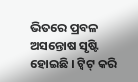ଭିତରେ ପ୍ରବଳ ଅସନ୍ତୋଷ ସୃଷ୍ଟି ହୋଇଛି । ଟ୍ୱିଟ୍ କରି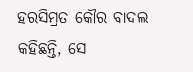ହରସିମ୍ରତ କୌର ବାଦଲ କହିଛନ୍ତି, ସେ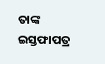ତାଙ୍କ ଇସ୍ତଫାପତ୍ର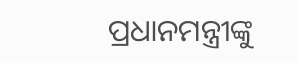ପ୍ରଧାନମନ୍ତ୍ରୀଙ୍କୁ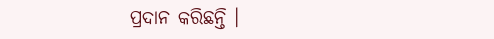ପ୍ରଦାନ କରିଛନ୍ତି ।